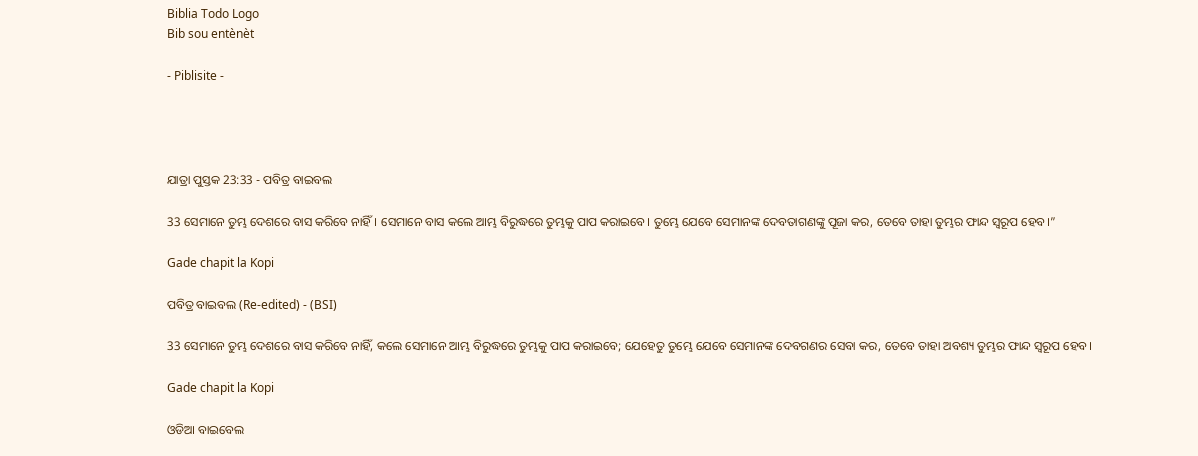Biblia Todo Logo
Bib sou entènèt

- Piblisite -




ଯାତ୍ରା ପୁସ୍ତକ 23:33 - ପବିତ୍ର ବାଇବଲ

33 ସେମାନେ ତୁମ୍ଭ ଦେଶରେ ବାସ କରିବେ ନାହିଁ। ସେମାନେ ବାସ କଲେ ଆମ୍ଭ ବିରୁଦ୍ଧରେ ତୁମ୍ଭକୁ ପାପ କରାଇବେ। ତୁମ୍ଭେ ଯେବେ ସେମାନଙ୍କ ଦେବତାଗଣଙ୍କୁ ପୂଜା କର, ତେବେ ତାହା ତୁମ୍ଭର ଫାନ୍ଦ ସ୍ୱରୂପ ହେବ।”

Gade chapit la Kopi

ପବିତ୍ର ବାଇବଲ (Re-edited) - (BSI)

33 ସେମାନେ ତୁମ୍ଭ ଦେଶରେ ବାସ କରିବେ ନାହିଁ, କଲେ ସେମାନେ ଆମ୍ଭ ବିରୁଦ୍ଧରେ ତୁମ୍ଭକୁ ପାପ କରାଇବେ; ଯେହେତୁ ତୁମ୍ଭେ ଯେବେ ସେମାନଙ୍କ ଦେବଗଣର ସେବା କର, ତେବେ ତାହା ଅବଶ୍ୟ ତୁମ୍ଭର ଫାନ୍ଦ ସ୍ଵରୂପ ହେବ।

Gade chapit la Kopi

ଓଡିଆ ବାଇବେଲ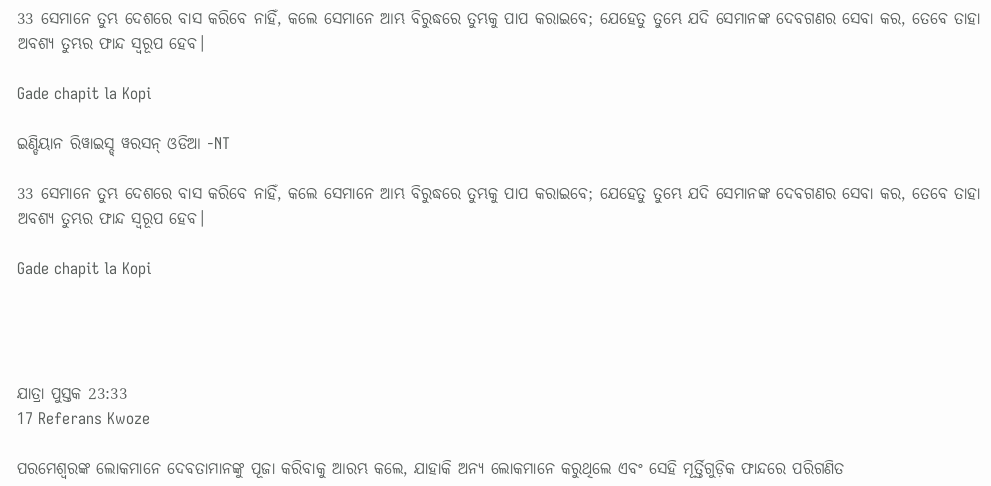33 ସେମାନେ ତୁମ୍ଭ ଦେଶରେ ବାସ କରିବେ ନାହିଁ, କଲେ ସେମାନେ ଆମ୍ଭ ବିରୁଦ୍ଧରେ ତୁମ୍ଭକୁ ପାପ କରାଇବେ; ଯେହେତୁ ତୁମ୍ଭେ ଯଦି ସେମାନଙ୍କ ଦେବଗଣର ସେବା କର, ତେବେ ତାହା ଅବଶ୍ୟ ତୁମ୍ଭର ଫାନ୍ଦ ସ୍ୱରୂପ ହେବ।

Gade chapit la Kopi

ଇଣ୍ଡିୟାନ ରିୱାଇସ୍ଡ୍ ୱରସନ୍ ଓଡିଆ -NT

33 ସେମାନେ ତୁମ୍ଭ ଦେଶରେ ବାସ କରିବେ ନାହିଁ, କଲେ ସେମାନେ ଆମ୍ଭ ବିରୁଦ୍ଧରେ ତୁମ୍ଭକୁ ପାପ କରାଇବେ; ଯେହେତୁ ତୁମ୍ଭେ ଯଦି ସେମାନଙ୍କ ଦେବଗଣର ସେବା କର, ତେବେ ତାହା ଅବଶ୍ୟ ତୁମ୍ଭର ଫାନ୍ଦ ସ୍ୱରୂପ ହେବ।

Gade chapit la Kopi




ଯାତ୍ରା ପୁସ୍ତକ 23:33
17 Referans Kwoze

ପରମେଶ୍ୱରଙ୍କ ଲୋକମାନେ ଦେବତାମାନଙ୍କୁ ପୂଜା କରିବାକୁ ଆରମ୍ଭ କଲେ, ଯାହାକି ଅନ୍ୟ ଲୋକମାନେ କରୁଥିଲେ ଏବଂ ସେହି ମୂର୍ତ୍ତିଗୁଡ଼ିକ ଫାନ୍ଦରେ ପରିଗଣିତ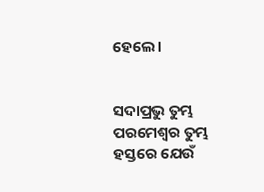ହେଲେ।


ସଦାପ୍ରଭୁ ତୁମ୍ଭ ପରମେଶ୍ୱର ତୁମ୍ଭ ହସ୍ତରେ ଯେଉଁ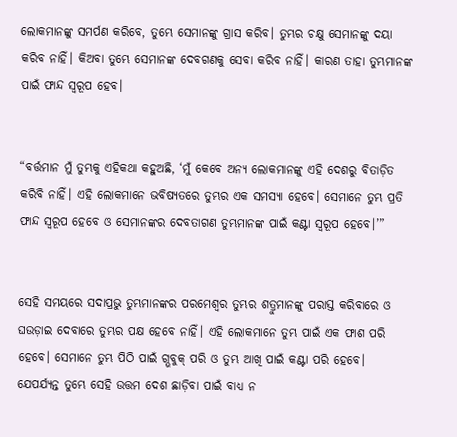ଲୋକମାନଙ୍କୁ ସମର୍ପଣ କରିବେ, ତୁମ୍ଭେ ସେମାନଙ୍କୁ ଗ୍ରାସ କରିବ। ତୁମ୍ଭର ଚକ୍ଷୁ ସେମାନଙ୍କୁ ଦୟା କରିବ ନାହିଁ। କିଅବା ତୁମ୍ଭେ ସେମାନଙ୍କ ଦେବଗଣକୁ ସେବା କରିବ ନାହିଁ। କାରଣ ତାହା ତୁମ୍ଭମାନଙ୍କ ପାଇଁ ଫାନ୍ଦ ସ୍ୱରୂପ ହେବ।


“ବର୍ତ୍ତମାନ ମୁଁ ତୁମ୍ଭକୁ ଏହିକଥା କହୁଅଛି, ‘ମୁଁ କେବେ ଅନ୍ୟ ଲୋକମାନଙ୍କୁ ଏହି ଦେଶରୁ ବିତାଡ଼ିତ କରିବି ନାହିଁ। ଏହି ଲୋକମାନେ ଭବିଷ୍ୟତରେ ତୁମ୍ଭର ଏକ ସମସ୍ୟା ହେବେ। ସେମାନେ ତୁମ୍ଭ ପ୍ରତି ଫାନ୍ଦ ସ୍ୱରୂପ ହେବେ ଓ ସେମାନଙ୍କର ଦେବତାଗଣ ତୁମ୍ଭମାନଙ୍କ ପାଇଁ କଣ୍ଟା ସ୍ୱରୂପ ହେବେ।’”


ସେହି ସମୟରେ ସଦାପ୍ରଭୁ ତୁମ୍ଭମାନଙ୍କର ପରମେଶ୍ୱର ତୁମ୍ଭର ଶତ୍ରୁମାନଙ୍କୁ ପରାସ୍ତ କରିବାରେ ଓ ଘଉଡ଼ାଇ ଦେବାରେ ତୁମ୍ଭର ପକ୍ଷ ହେବେ ନାହିଁ। ଏହି ଲୋକମାନେ ତୁମ୍ଭ ପାଇଁ ଏକ ଫାଶ ପରି ହେବେ। ସେମାନେ ତୁମ୍ଭ ପିଠି ପାଇଁ ଗ୍ଭବୁକ୍ ପରି ଓ ତୁମ୍ଭ ଆଖି ପାଇଁ କଣ୍ଟା ପରି ହେବେ। ଯେପର୍ଯ୍ୟନ୍ତ ତୁମ୍ଭେ ସେହି ଉତ୍ତମ ଦେଶ ଛାଡ଼ିବା ପାଇଁ ବାଧ୍ୟ ନ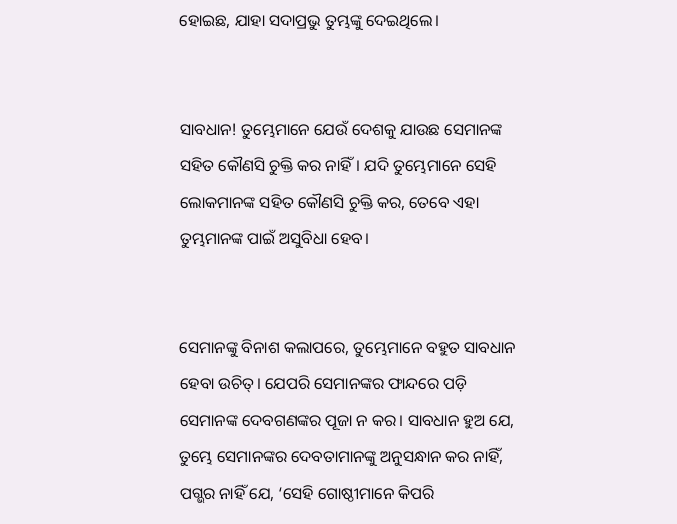ହୋଇଛ, ଯାହା ସଦାପ୍ରଭୁ ତୁମ୍ଭଙ୍କୁ ଦେଇଥିଲେ।


ସାବଧାନ! ତୁମ୍ଭେମାନେ ଯେଉଁ ଦେଶକୁ ଯାଉଛ ସେମାନଙ୍କ ସହିତ କୌଣସି ଚୁକ୍ତି କର ନାହିଁ। ଯଦି ତୁମ୍ଭେମାନେ ସେହି ଲୋକମାନଙ୍କ ସହିତ କୌଣସି ଚୁକ୍ତି କର, ତେବେ ଏହା ତୁମ୍ଭମାନଙ୍କ ପାଇଁ ଅସୁବିଧା ହେବ।


ସେମାନଙ୍କୁ ବିନାଶ କଲାପରେ, ତୁମ୍ଭେମାନେ ବହୁତ ସାବଧାନ ହେବା ଉଚିତ୍। ଯେପରି ସେମାନଙ୍କର ଫାନ୍ଦରେ ପଡ଼ି ସେମାନଙ୍କ ଦେବଗଣଙ୍କର ପୂଜା ନ କର। ସାବଧାନ ହୁଅ ଯେ, ତୁମ୍ଭେ ସେମାନଙ୍କର ଦେବତାମାନଙ୍କୁ ଅନୁସନ୍ଧାନ କର ନାହିଁ, ପଗ୍ଭର ନାହିଁ ଯେ, ‘ସେହି ଗୋଷ୍ଠୀମାନେ କିପରି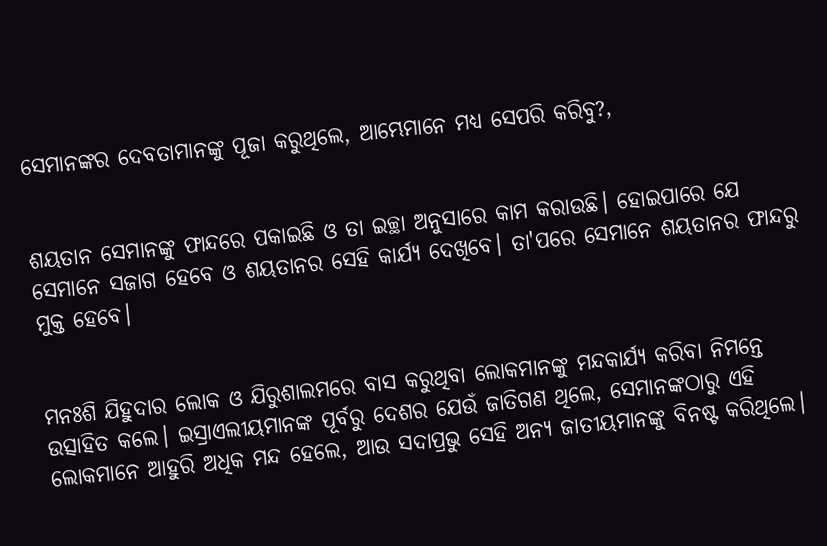ସେମାନଙ୍କର ଦେବତାମାନଙ୍କୁ ପୂଜା କରୁଥିଲେ, ଆମ୍ଭେମାନେ ମଧ୍ୟ ସେପରି କରିବୁ?,


ଶୟତାନ ସେମାନଙ୍କୁ ଫାନ୍ଦରେ ପକାଇଛି ଓ ତା ଇଚ୍ଛା ଅନୁସାରେ କାମ କରାଉଛି। ହୋଇପାରେ ଯେ ସେମାନେ ସଜାଗ ହେବେ ଓ ଶୟତାନର ସେହି କାର୍ଯ୍ୟ ଦେଖିବେ। ତା'ପରେ ସେମାନେ ଶୟତାନର ଫାନ୍ଦରୁ ମୁକ୍ତ ହେବେ।


ମନଃଶି ଯିହୁଦାର ଲୋକ ଓ ଯିରୁଶାଲମରେ ବାସ କରୁଥିବା ଲୋକମାନଙ୍କୁ ମନ୍ଦକାର୍ଯ୍ୟ କରିବା ନିମନ୍ତେ ଉତ୍ସାହିତ କଲେ। ଇସ୍ରାଏଲୀୟମାନଙ୍କ ପୂର୍ବରୁ ଦେଶର ଯେଉଁ ଜାତିଗଣ ଥିଲେ, ସେମାନଙ୍କଠାରୁ ଏହି ଲୋକମାନେ ଆହୁରି ଅଧିକ ମନ୍ଦ ହେଲେ, ଆଉ ସଦାପ୍ରଭୁ ସେହି ଅନ୍ୟ ଜାତୀୟମାନଙ୍କୁ ବିନଷ୍ଟ କରିଥିଲେ।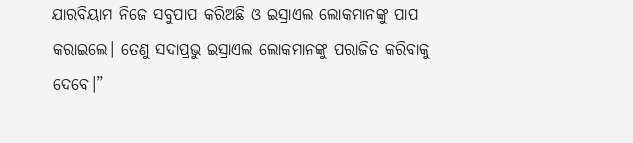ଯାରବିୟାମ ନିଜେ ସବୁପାପ କରିଅଛି ଓ ଇସ୍ରାଏଲ ଲୋକମାନଙ୍କୁ ପାପ କରାଇଲେ। ତେଣୁ ସଦାପ୍ରଭୁ ଇସ୍ରାଏଲ ଲୋକମାନଙ୍କୁ ପରାଜିତ କରିବାକୁ ଦେବେ।”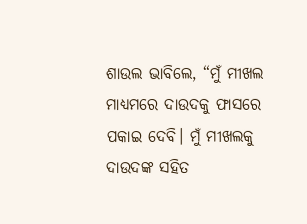ଶାଉଲ ଭାବିଲେ, “ମୁଁ ମୀଖଲ ମାଧ୍ୟମରେ ଦାଉଦକୁ ଫାସରେ ପକାଇ ଦେବି। ମୁଁ ମୀଖଲକୁ ଦାଉଦଙ୍କ ସହିତ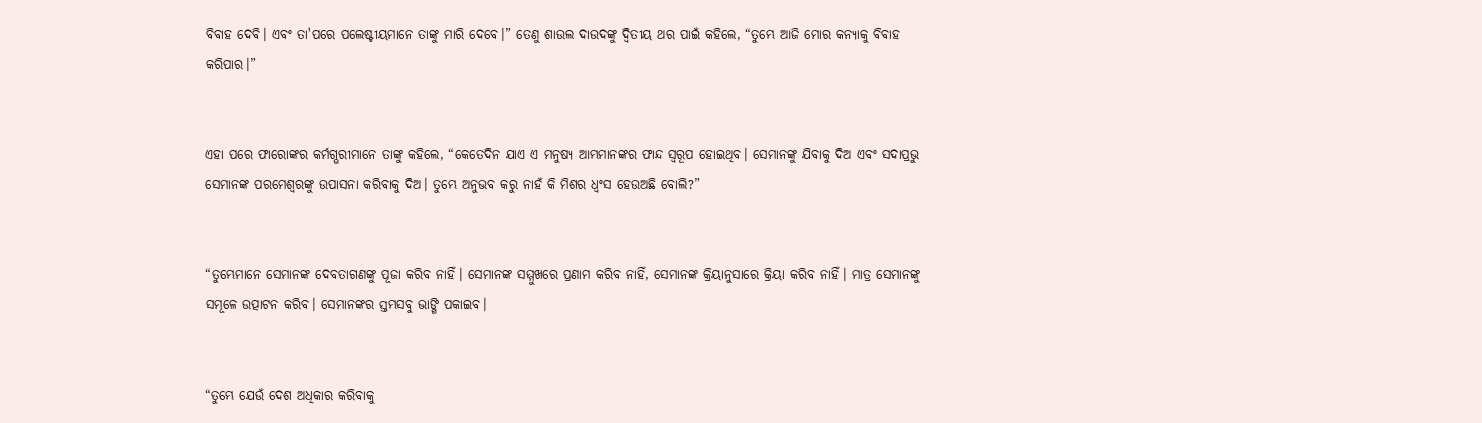ବିବାହ ଦେବି। ଏବଂ ତା'ପରେ ପଲେଷ୍ଟୀୟମାନେ ତାଙ୍କୁ ମାରି ଦେବେ।” ତେଣୁ ଶାଉଲ ଦାଉଦଙ୍କୁ ଦ୍ୱିତୀୟ ଥର ପାଇଁ କହିଲେ, “ତୁମ୍ଭେ ଆଜି ମୋର କନ୍ୟାକୁ ବିବାହ କରିପାର।”


ଏହା ପରେ ଫାରୋଙ୍କର କର୍ମଗ୍ଭରୀମାନେ ତାଙ୍କୁ କହିଲେ, “କେତେଦିନ ଯାଏ ଏ ମନୁଷ୍ୟ ଆମ୍ଭମାନଙ୍କର ଫାନ୍ଦ ସ୍ୱରୂପ ହୋଇଥିବ। ସେମାନଙ୍କୁ ଯିବାକୁ ଦିଅ ଏବଂ ସଦାପ୍ରଭୁ ସେମାନଙ୍କ ପରମେଶ୍ୱରଙ୍କୁ ଉପାସନା କରିବାକୁ ଦିଅ। ତୁମ୍ଭେ ଅନୁଭବ କରୁ ନାହଁ କି ମିଶର ଧ୍ୱଂସ ହେଉଅଛି ବୋଲି?”


“ତୁମ୍ଭେମାନେ ସେମାନଙ୍କ ଦେବତାଗଣଙ୍କୁ ପୂଜା କରିବ ନାହିଁ। ସେମାନଙ୍କ ସମ୍ମୁଖରେ ପ୍ରଣାମ କରିବ ନାହିଁ, ସେମାନଙ୍କ କ୍ରିୟାନୁସାରେ କ୍ରିୟା କରିବ ନାହିଁ। ମାତ୍ର ସେମାନଙ୍କୁ ସମୂଳେ ଉତ୍ପାଟନ କରିବ। ସେମାନଙ୍କର ସ୍ତମ୍ଭସବୁ ଭାଙ୍ଗି ପକାଇବ।


“ତୁମ୍ଭେ ଯେଉଁ ଦେଶ ଅଧିକାର କରିବାକୁ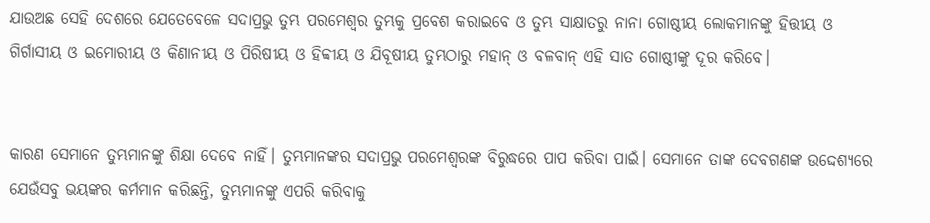ଯାଉଅଛ ସେହି ଦେଶରେ ଯେତେବେଳେ ସଦାପ୍ରଭୁ ତୁମ୍ଭ ପରମେଶ୍ୱର ତୁମ୍ଭକୁ ପ୍ରବେଶ କରାଇବେ ଓ ତୁମ୍ଭ ସାକ୍ଷାତରୁ ନାନା ଗୋଷ୍ଠୀୟ ଲୋକମାନଙ୍କୁ ହିତ୍ତୀୟ ଓ ଗିର୍ଗାସୀୟ ଓ ଇମୋରୀୟ ଓ କିଣାନୀୟ ଓ ପିରିଷୀୟ ଓ ହିବ୍ବୀୟ ଓ ଯିବୂଷୀୟ ତୁମ୍ଭଠାରୁ ମହାନ୍ ଓ ବଳବାନ୍ ଏହି ସାତ ଗୋଷ୍ଠୀଙ୍କୁ ଦୂର କରିବେ।


କାରଣ ସେମାନେ ତୁମ୍ଭମାନଙ୍କୁ ଶିକ୍ଷା ଦେବେ ନାହିଁ। ତୁମ୍ଭମାନଙ୍କର ସଦାପ୍ରଭୁ ପରମେଶ୍ୱରଙ୍କ ବିରୁଦ୍ଧରେ ପାପ କରିବା ପାଇଁ। ସେମାନେ ତାଙ୍କ ଦେବଗଣଙ୍କ ଉଦ୍ଦେଶ୍ୟରେ ଯେଉଁସବୁ ଭୟଙ୍କର କର୍ମମାନ କରିଛନ୍ତି, ତୁମ୍ଭମାନଙ୍କୁ ଏପରି କରିବାକୁ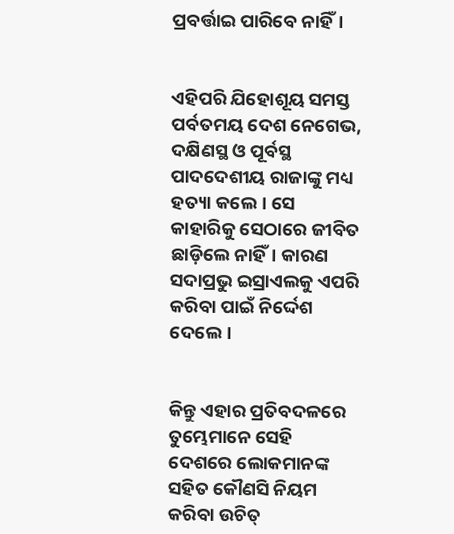ପ୍ରବର୍ତ୍ତାଇ ପାରିବେ ନାହିଁ।


ଏହିପରି ଯିହୋଶୂୟ ସମସ୍ତ ପର୍ବତମୟ ଦେଶ ନେଗେଭ, ଦକ୍ଷିଣସ୍ଥ ଓ ପୂର୍ବସ୍ଥ ପାଦଦେଶୀୟ ରାଜାଙ୍କୁ ମଧ୍ୟ ହତ୍ୟା କଲେ। ସେ କାହାରିକୁ ସେଠାରେ ଜୀବିତ ଛାଡ଼ିଲେ ନାହିଁ। କାରଣ ସଦାପ୍ରଭୁ ଇସ୍ରାଏଲକୁ ଏପରି କରିବା ପାଇଁ ନିର୍ଦ୍ଦେଶ ଦେଲେ।


କିନ୍ତୁ ଏହାର ପ୍ରତିବଦଳରେ ତୁମ୍ଭେମାନେ ସେହି ଦେଶରେ ଲୋକମାନଙ୍କ ସହିତ କୌଣସି ନିୟମ କରିବା ଉଚିତ୍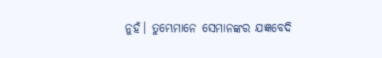ନୁହଁ। ତୁମ୍ଭେମାନେ ସେମାନଙ୍କର ଯଜ୍ଞବେଦି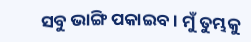ସବୁ ଭାଙ୍ଗି ପକାଇବ। ମୁଁ ତୁମ୍ଭକୁ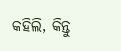କହିଲି, କିନ୍ତୁ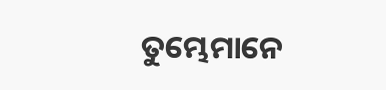ତୁମ୍ଭେମାନେ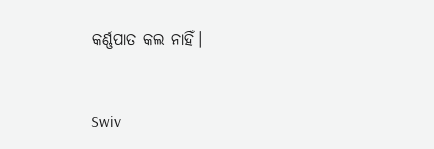କର୍ଣ୍ଣପାତ କଲ ନାହିଁ।


Swiv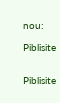nou:

Piblisite


Piblisite